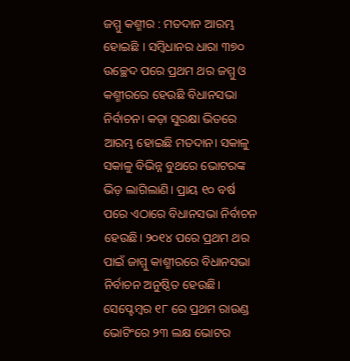ଜମ୍ମୁ କଶ୍ମୀର : ମତଦାନ ଆରମ୍ଭ ହୋଇଛି । ସମ୍ବିଧାନର ଧାରା ୩୭୦ ଉଚ୍ଛେଦ ପରେ ପ୍ରଥମ ଥର ଜମ୍ମୁ ଓ କଶ୍ମୀରରେ ହେଉଛି ବିଧାନସଭା ନିର୍ବାଚନ। କଡ଼ା ସୁରକ୍ଷା ଭିତରେ ଆରମ୍ଭ ହୋଇଛି ମତଦାନ। ସକାଳୁ ସକାଳୁ ବିଭିନ୍ନ ବୁଥରେ ଭୋଟରଙ୍କ ଭିଡ଼ ଲାଗିଲାଣି। ପ୍ରାୟ ୧୦ ବର୍ଷ ପରେ ଏଠାରେ ବିଧାନସଭା ନିର୍ବାଚନ ହେଉଛି। ୨୦୧୪ ପରେ ପ୍ରଥମ ଥର ପାଇଁ ଜାମ୍ମୁ କାଶ୍ମୀରରେ ବିଧାନସଭା ନିର୍ବାଚନ ଅନୁଷ୍ଠିତ ହେଉଛି। ସେପ୍ଟେମ୍ବର ୧୮ ରେ ପ୍ରଥମ ରାଉଣ୍ଡ ଭୋଟିଂରେ ୨୩ ଲକ୍ଷ ଭୋଟର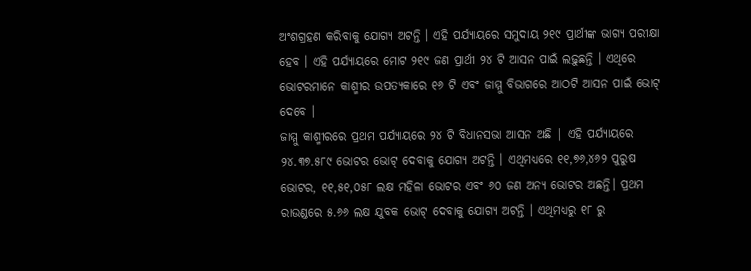ଅଂଶଗ୍ରହଣ କରିବାକୁ ଯୋଗ୍ୟ ଅଟନ୍ତି । ଏହି ପର୍ଯ୍ୟାୟରେ ସମୁଦାୟ ୨୧୯ ପ୍ରାର୍ଥୀଙ୍କ ଭାଗ୍ୟ ପରୀକ୍ଷା ହେବ । ଏହି ପର୍ଯ୍ୟାୟରେ ମୋଟ ୨୧୯ ଜଣ ପ୍ରାର୍ଥୀ ୨୪ ଟି ଆସନ ପାଇଁ ଲଢ଼ୁଛନ୍ତି । ଏଥିରେ ଭୋଟରମାନେ କାଶ୍ମୀର ଉପତ୍ୟକାରେ ୧୬ ଟି ଏବଂ ଜାମ୍ମୁ ବିଭାଗରେ ଆଠଟି ଆସନ ପାଇଁ ଭୋଟ୍ ଦେବେ ।
ଜାମ୍ମୁ କାଶ୍ମୀରରେ ପ୍ରଥମ ପର୍ଯ୍ୟାୟରେ ୨୪ ଟି ବିଧାନସଭା ଆସନ ଅଛି | ଏହି ପର୍ଯ୍ୟାୟରେ ୨୪.୩୭.୫୮୯ ଭୋଟର ଭୋଟ୍ ଦେବାକୁ ଯୋଗ୍ୟ ଅଟନ୍ତି । ଏଥିମଧ୍ୟରେ ୧୧,୭୬,୪୬୨ ପୁରୁଷ ଭୋଟର, ୧୧,୫୧,୦୫୮ ଲକ୍ଷ ମହିଳା ଭୋଟର ଏବଂ ୬୦ ଜଣ ଅନ୍ୟ ଭୋଟର ଅଛନ୍ତି। ପ୍ରଥମ ରାଉଣ୍ଡରେ ୫.୬୬ ଲକ୍ଷ ଯୁବକ ଭୋଟ୍ ଦେବାକୁ ଯୋଗ୍ୟ ଅଟନ୍ତି । ଏଥିମଧ୍ୟରୁ ୧୮ ରୁ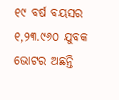୧୯ ବର୍ଷ ବୟସର ୧,୨୩.୯୬୦ ଯୁବକ ଭୋଟର ଅଛନ୍ତି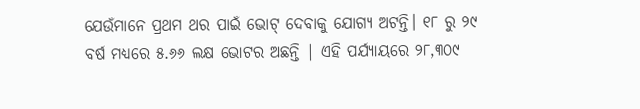ଯେଉଁମାନେ ପ୍ରଥମ ଥର ପାଇଁ ଭୋଟ୍ ଦେବାକୁ ଯୋଗ୍ୟ ଅଟନ୍ତି। ୧୮ ରୁ ୨୯ ବର୍ଷ ମଧ୍ୟରେ ୫.୬୬ ଲକ୍ଷ ଭୋଟର ଅଛନ୍ତି | ଏହି ପର୍ଯ୍ୟାୟରେ ୨୮,୩୦୯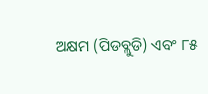ଅକ୍ଷମ (ପିଡବ୍ଲୁଡି) ଏବଂ ୮୫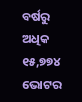ବର୍ଷରୁ ଅଧିକ ୧୫,୭୭୪ ଭୋଟର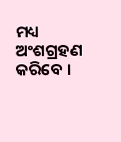ମଧ୍ୟ ଅଂଶଗ୍ରହଣ କରିବେ ।